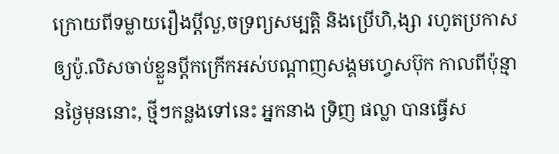ក្រោយពីទម្លាយរឿងប្ដីលួ,ចទ្រព្យសម្បត្តិ និងប្រើហិ,ង្សា រហូតប្រកាសឲ្យប៉ូ.លិសចាប់ខ្លួនប្ដីកក្រើកអស់បណ្ដាញសង្គមហ្វេសប៊ុក កាលពីប៉ុន្មានថ្ងៃមុននោះ, ថ្មីៗកន្លងទៅនេះ អ្នកនាង ទ្រិញ ផល្លា បានធ្វើស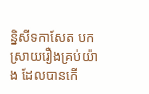ន្និសីទកាសែត បកស្រាយរឿងគ្រប់យ៉ាង ដែលបានកើ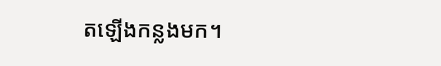តឡើងកន្លងមក។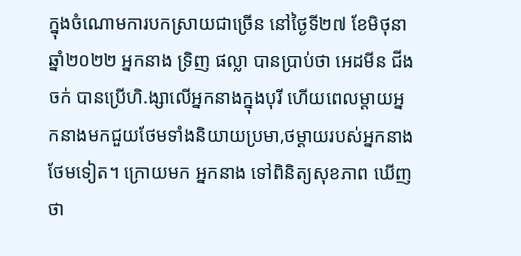ក្នុងចំណោមការបកស្រាយជាច្រើន នៅថ្ងៃទី២៧ ខែមិថុនា ឆ្នាំ២០២២ អ្នកនាង ទ្រិញ ផល្លា បានប្រាប់ថា អេដមីន ជីងចក់ បានប្រើហិ.ង្សាលើអ្នកនាងក្នុងបុរី ហើយពេលម្ដាយអ្នកនាងមកជួយថែមទាំងនិយាយប្រមា,ថម្ដាយរបស់អ្នកនាងថែមទៀត។ ក្រោយមក អ្នកនាង ទៅពិនិត្យសុខភាព ឃើញថា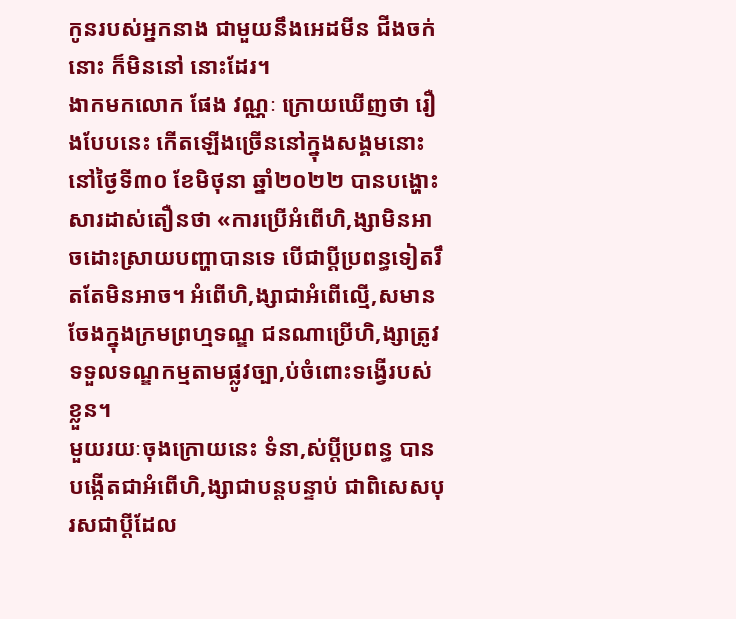កូនរបស់អ្នកនាង ជាមួយនឹងអេដមីន ជីងចក់នោះ ក៏មិននៅ នោះដែរ។
ងាកមកលោក ផែង វណ្ណៈ ក្រោយឃើញថា រឿងបែបនេះ កើតឡើងច្រើននៅក្នុងសង្គមនោះ នៅថ្ងៃទី៣០ ខែមិថុនា ឆ្នាំ២០២២ បានបង្ហោះសារដាស់តឿនថា «ការប្រើអំពើហិ,ង្សាមិនអាចដោះស្រាយបញ្ហាបានទេ បើជាប្ដីប្រពន្ធទៀតរឹតតែមិនអាច។ អំពើហិ,ង្សាជាអំពើល្មើ,សមានចែងក្នុងក្រមព្រហ្មទណ្ឌ ជនណាប្រើហិ,ង្សាត្រូវទទួលទណ្ឌកម្មតាមផ្លូវច្បា,ប់ចំពោះទង្វើរបស់ខ្លួន។
មួយរយៈចុងក្រោយនេះ ទំនា,ស់ប្ដីប្រពន្ធ បានបង្កើតជាអំពើហិ,ង្សាជាបន្តបន្ទាប់ ជាពិសេសបុរសជាប្ដីដែល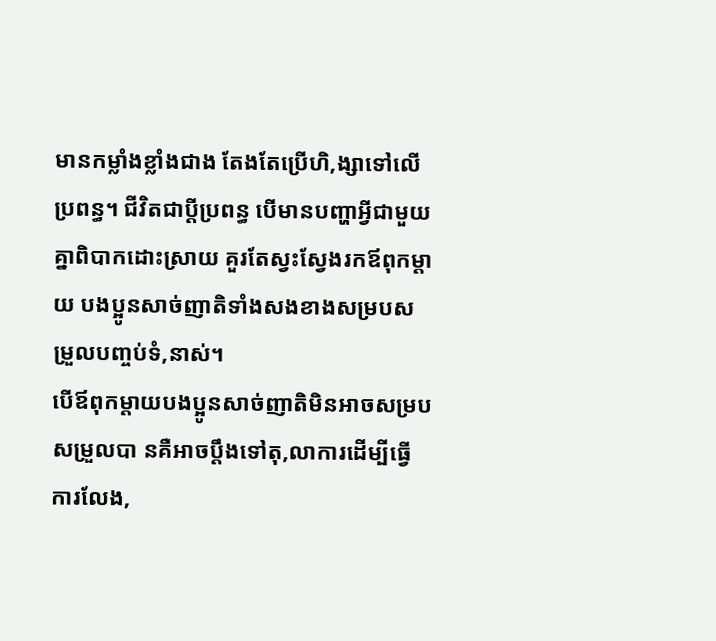មានកម្លាំងខ្លាំងជាង តែងតែប្រើហិ,ង្សាទៅលើប្រពន្ធ។ ជីវិតជាប្ដីប្រពន្ធ បើមានបញ្ហាអ្វីជាមួយគ្នាពិបាកដោះស្រាយ គួរតែស្វះស្វែងរកឪពុកម្ដាយ បងប្អូនសាច់ញាតិទាំងសងខាងសម្របសម្រួលបញ្ចប់ទំ,នាស់។
បើឪពុកម្ដាយបងប្អូនសាច់ញាតិមិនអាចសម្របសម្រួលបា នគឺអាចប្ដឹងទៅតុ,លាការដើម្បីធ្វើការលែង,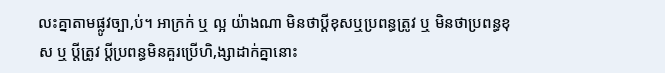លះគ្នាតាមផ្លូវច្បា,ប់។ អាក្រក់ ឬ ល្អ យ៉ាងណា មិនថាប្ដីខុសឬប្រពន្ធត្រូវ ឬ មិនថាប្រពន្ធខុស ឬ ប្ដីត្រូវ ប្ដីប្រពន្ធមិនគួរប្រើហិ,ង្សាដាក់គ្នានោះ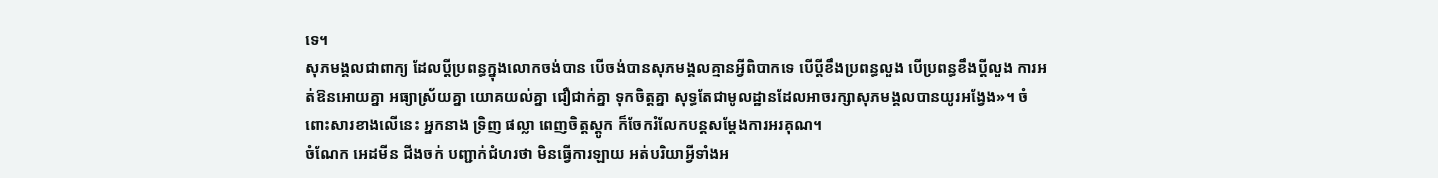ទេ។
សុភមង្គលជាពាក្យ ដែលប្ដីប្រពន្ធក្នុងលោកចង់បាន បើចង់បានសុភមង្គលគ្មានអ្វីពិបាកទេ បើប្ដីខឹងប្រពន្ធលួង បើប្រពន្ធខឹងប្ដីលួង ការអត់ឱនអោយគ្នា អធ្យាស្រ័យគ្នា យោគយល់គ្នា ជឿជាក់គ្នា ទុកចិត្តគ្នា សុទ្ធតែជាមូលដ្ឋានដែលអាចរក្សាសុភមង្គលបានយូរអង្វែង»។ ចំពោះសារខាងលើនេះ អ្នកនាង ទ្រិញ ផល្លា ពេញចិត្តស្ដូក ក៏ចែករំលែកបន្តសម្ដែងការអរគុណ។
ចំណែក អេដមីន ជីងចក់ បញ្ជាក់ជំហរថា មិនធ្វើការឡាយ អត់បរិយាអ្វីទាំងអ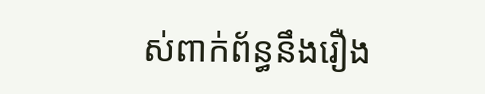ស់ពាក់ព័ន្ធនឹងរឿង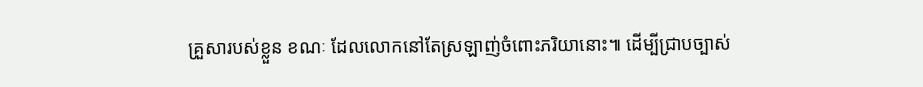គ្រួសារបស់ខ្លួន ខណៈ ដែលលោកនៅតែស្រឡាញ់ចំពោះភរិយានោះ៕ ដើម្បីជ្រាបច្បាស់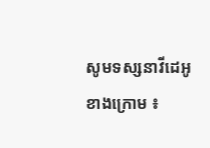សូមទស្សនាវីដេអូខាងក្រោម ៖